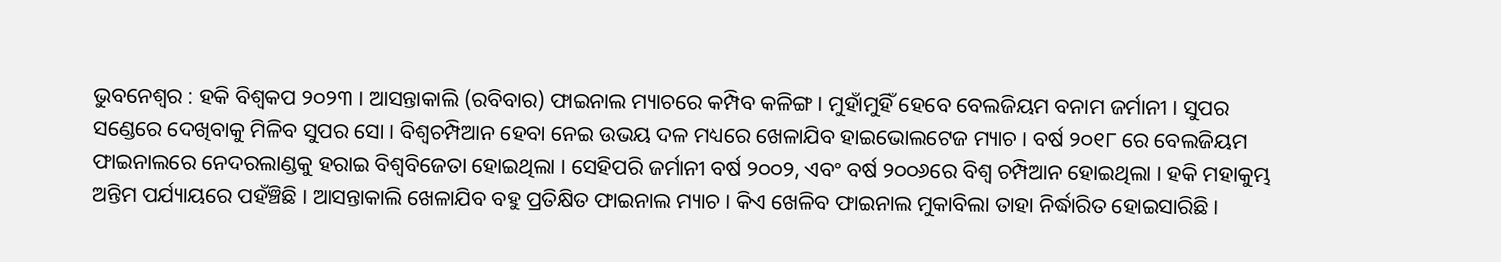ଭୁବନେଶ୍ବର : ହକି ବିଶ୍ବକପ ୨୦୨୩ । ଆସନ୍ତାକାଲି (ରବିବାର) ଫାଇନାଲ ମ୍ୟାଚରେ କମ୍ପିବ କଳିଙ୍ଗ । ମୁହାଁମୁହିଁ ହେବେ ବେଲଜିୟମ ବନାମ ଜର୍ମାନୀ । ସୁପର ସଣ୍ଡେରେ ଦେଖିବାକୁ ମିଳିବ ସୁପର ସୋ । ବିଶ୍ବଚମ୍ପିଆନ ହେବା ନେଇ ଉଭୟ ଦଳ ମଧ୍ୟରେ ଖେଳାଯିବ ହାଇଭୋଲଟେଜ ମ୍ୟାଚ । ବର୍ଷ ୨୦୧୮ ରେ ବେଲଜିୟମ ଫାଇନାଲରେ ନେଦରଲାଣ୍ଡକୁ ହରାଇ ବିଶ୍ବବିଜେତା ହୋଇଥିଲା । ସେହିପରି ଜର୍ମାନୀ ବର୍ଷ ୨୦୦୨, ଏବଂ ବର୍ଷ ୨୦୦୬ରେ ବିଶ୍ବ ଚମ୍ପିଆନ ହୋଇଥିଲା । ହକି ମହାକୁମ୍ଭ ଅନ୍ତିମ ପର୍ଯ୍ୟାୟରେ ପହଁଞ୍ଚିଛି । ଆସନ୍ତାକାଲି ଖେଳାଯିବ ବହୁ ପ୍ରତିକ୍ଷିତ ଫାଇନାଲ ମ୍ୟାଚ । କିଏ ଖେଳିବ ଫାଇନାଲ ମୁକାବିଲା ତାହା ନିର୍ଦ୍ଧାରିତ ହୋଇସାରିଛି ।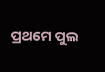ପ୍ରଥମେ ପୁଲ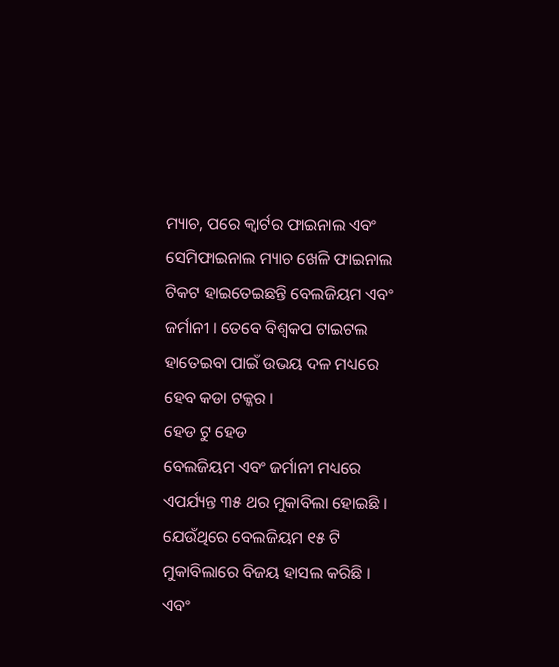ମ୍ୟାଚ, ପରେ କ୍ବାର୍ଟର ଫାଇନାଲ ଏବଂ ସେମିଫାଇନାଲ ମ୍ୟାଚ ଖେଳି ଫାଇନାଲ ଟିକଟ ହାଇତେଇଛନ୍ତି ବେଲଜିୟମ ଏବଂ ଜର୍ମାନୀ । ତେବେ ବିଶ୍ବକପ ଟାଇଟଲ ହାତେଇବା ପାଇଁ ଉଭୟ ଦଳ ମଧ୍ୟରେ ହେବ କଡା ଟକ୍କର ।
ହେଡ ଟୁ ହେଡ
ବେଲଜିୟମ ଏବଂ ଜର୍ମାନୀ ମଧ୍ୟରେ ଏପର୍ଯ୍ୟନ୍ତ ୩୫ ଥର ମୁକାବିଲା ହୋଇଛି । ଯେଉଁଥିରେ ବେଲଜିୟମ ୧୫ ଟି ମୁକାବିଲାରେ ବିଜୟ ହାସଲ କରିଛି । ଏବଂ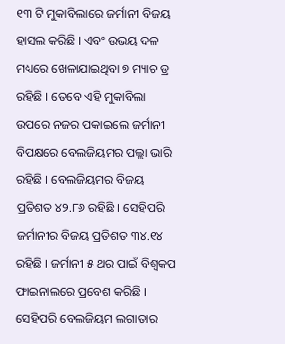୧୩ ଟି ମୁକାବିଲାରେ ଜର୍ମାନୀ ବିଜୟ ହାସଲ କରିଛି । ଏବଂ ଉଭୟ ଦଳ ମଧ୍ୟରେ ଖେଳାଯାଇଥିବା ୭ ମ୍ୟାଚ ଡ୍ର ରହିଛି । ତେବେ ଏହି ମୁକାବିଲା ଉପରେ ନଜର ପକାଇଲେ ଜର୍ମାନୀ ବିପକ୍ଷରେ ବେଲଜିୟମର ପଲ୍ଲା ଭାରି ରହିଛି । ବେଲଜିୟମର ବିଜୟ ପ୍ରତିଶତ ୪୨.୮୬ ରହିଛି । ସେହିପରି ଜର୍ମାନୀର ବିଜୟ ପ୍ରତିଶତ ୩୪.୧୪ ରହିଛି । ଜର୍ମାନୀ ୫ ଥର ପାଇଁ ବିଶ୍ବକପ ଫାଇନାଲରେ ପ୍ରବେଶ କରିଛି । ସେହିପରି ବେଲଜିୟମ ଲଗାତାର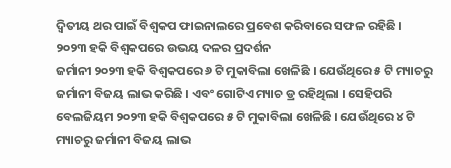ଦ୍ବିତୀୟ ଥର ପାଇଁ ବିଶ୍ବକପ ଫାଇନାଲରେ ପ୍ରବେଶ କରିବାରେ ସଫଳ ରହିଛି ।
୨୦୨୩ ହକି ବିଶ୍ବକପରେ ଉଭୟ ଦଳର ପ୍ରଦର୍ଶନ
ଜର୍ମାନୀ ୨୦୨୩ ହକି ବିଶ୍ବକପରେ ୬ ଟି ମୁକାବିଲା ଖେଳିଛି । ଯେଉଁଥିରେ ୫ ଟି ମ୍ୟାଚରୁ ଜର୍ମାନୀ ବିଜୟ ଲାଭ କରିଛି । ଏବଂ ଗୋଟିଏ ମ୍ୟାଚ ଡ୍ର ରହିଥିଲା । ସେହିପରି ବେଲଜିୟମ ୨୦୨୩ ହକି ବିଶ୍ବକପରେ ୫ ଟି ମୁକାବିଲା ଖେଳିଛି । ଯେଉଁଥିରେ ୪ ଟି ମ୍ୟାଚରୁ ଜର୍ମାନୀ ବିଜୟ ଲାଭ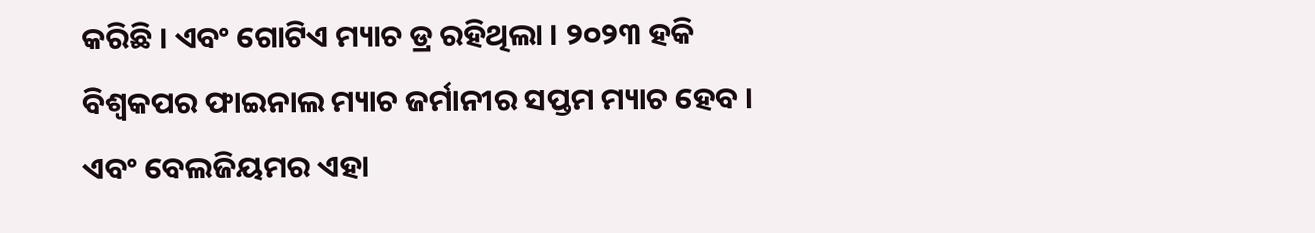କରିଛି । ଏବଂ ଗୋଟିଏ ମ୍ୟାଚ ଡ୍ର ରହିଥିଲା । ୨୦୨୩ ହକି ବିଶ୍ବକପର ଫାଇନାଲ ମ୍ୟାଚ ଜର୍ମାନୀର ସପ୍ତମ ମ୍ୟାଚ ହେବ । ଏବଂ ବେଲଜିୟମର ଏହା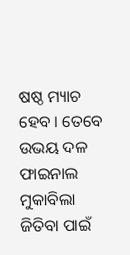ଷଷ୍ଠ ମ୍ୟାଚ ହେବ । ତେବେ ଉଭୟ ଦଳ ଫାଇନାଲ ମୁକାବିଲା ଜିତିବା ପାଇଁ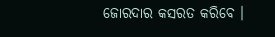ଜୋରଦାର କସରତ କରିବେ ।